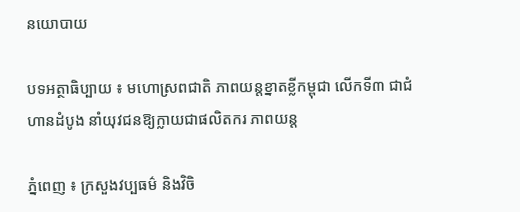នយោបាយ

បទអត្ថាធិប្បាយ ៖ មហោស្រពជាតិ ភាពយន្តខ្នាតខ្លីកម្ពុជា លើកទី៣ ជាជំហានដំបូង នាំយុវជនឱ្យក្លាយជាផលិតករ ភាពយន្ត

ភ្នំពេញ ៖ ក្រសួងវប្បធម៌ និងវិចិ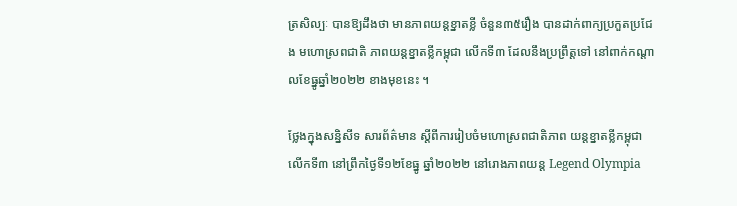ត្រសិល្បៈ បានឱ្យដឹងថា មានភាពយន្តខ្នាតខ្លី ចំនួន៣៥រឿង បានដាក់ពាក្យប្រកួតប្រជែង មហោស្រពជាតិ ភាពយន្តខ្នាតខ្លីកម្ពុជា លើកទី៣ ដែលនឹងប្រព្រឹត្តទៅ នៅពាក់កណ្តាលខែធ្នូឆ្នាំ២០២២ ខាងមុខនេះ ។

ថ្លែងក្នុងសន្និសីទ សារព័ត៌មាន ស្តីពីការរៀបចំមហោស្រពជាតិភាព យន្តខ្នាតខ្លីកម្ពុជា លើកទី៣ នៅព្រឹកថ្ងៃទី១២ខែធ្នូ ឆ្នាំ២០២២ នៅរោងភាពយន្ត Legend Olympia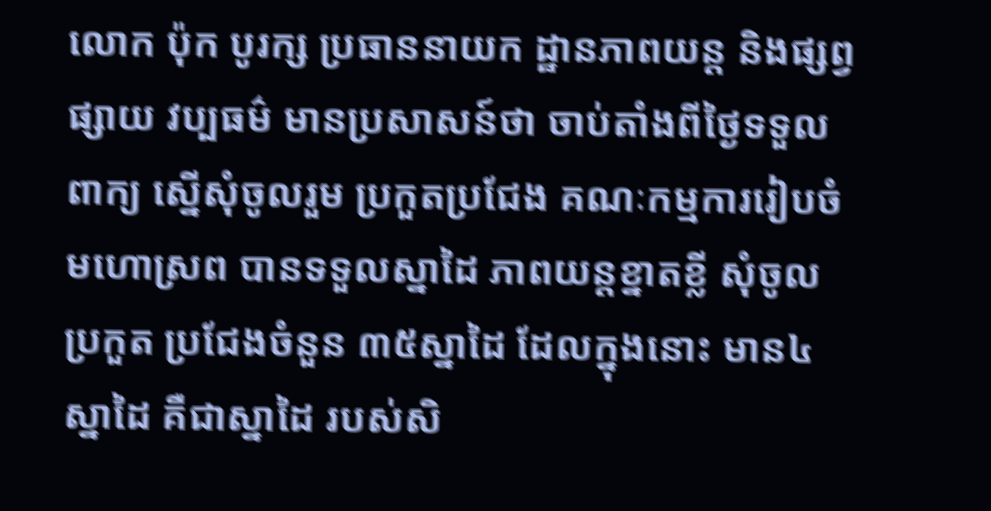លោក ប៉ុក បូរក្ស ប្រធាននាយក ដ្ឋានភាពយន្ត និងផ្សព្វផ្សាយ វប្បធម៌ មានប្រសាសន៍ថា ចាប់តាំងពីថ្ងៃទទួលពាក្យ ស្នើសុំចូលរួម ប្រកួតប្រជែង គណៈកម្មការរៀបចំមហោស្រព បានទទួលស្នាដៃ ភាពយន្តខ្នាតខ្លី សុំចូលប្រកួត ប្រជែងចំនួន ៣៥ស្នាដៃ ដែលក្នុងនោះ មាន៤ស្នាដៃ គឺជាស្នាដៃ របស់សិ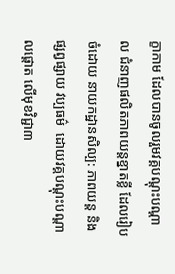ក្ខាកាម ដែលបានចូលរួមវគ្គបណ្តុះបណ្តាល ជំនាញផលិតភាពយន្តខ្នាតខ្លី ដែលរៀបចំដោយ នាយកដ្ឋានសិល្ប: ភាពយន្ត និងផ្សព្វផ្សាយ វប្បធម៌  ដោយវគ្គបណ្តុះបណ្តាលផ្តោត លើមុខវិជ្ជា៣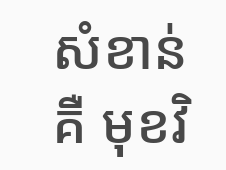សំខាន់ គឺ មុខវិ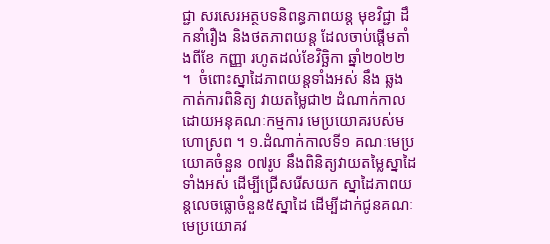ជ្ជា សរសេរអត្ថបទនិពន្ធភាពយន្ត មុខវិជ្ជា ដឹកនាំរឿង និងថតភាពយន្ត ដែលចាប់ផ្តើមតាំងពីខែ កញ្ញា រហូតដល់ខែវិច្ឆិកា ឆ្នាំ២០២២ ។  ចំពោះស្នាដៃភាពយន្តទាំងអស់ នឹង ឆ្លងកាត់ការពិនិត្យ វាយតម្លៃជា២ ដំណាក់កាល ដោយអនុគណៈកម្មការ មេប្រយោគរបស់មហោស្រព ។ ១.ដំណាក់កាលទី១ គណៈមេប្រយោគចំនួន ០៧រូប នឹងពិនិត្យវាយតម្លៃស្នាដៃទាំងអស់ ដើម្បីជ្រើសរើសយក ស្នាដៃភាពយន្តលេចធ្លោចំនួន៥ស្នាដៃ ដើម្បីដាក់ជូនគណៈមេប្រយោគវ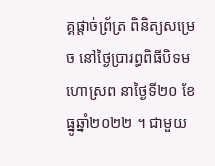គ្គផ្តាច់ព្រ័ត្រ ពិនិត្យសម្រេច នៅថ្ងៃប្រារព្ធពិធីបិទមហោស្រព នាថ្ងៃទី២០ ខែធ្នូឆ្នាំ២០២២ ។ ជាមួយ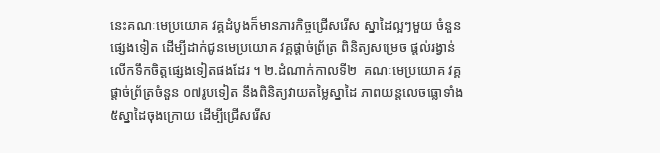នេះគណៈមេប្រយោគ វគ្គដំបូងក៏មានភារកិច្ចជ្រើសរើស ស្នាដៃល្អៗមួយ ចំនួនផ្សេងទៀត ដើម្បីដាក់ជូនមេប្រយោគ វគ្គផ្តាច់ព្រ័ត្រ ពិនិត្យសម្រេច ផ្តល់រង្វាន់លើកទឹកចិត្តផ្សេងទៀតផងដែរ ។ ២.ដំណាក់កាលទី២  គណៈមេប្រយោគ វគ្គផ្តាច់ព្រ័ត្រចំនួន ០៧រូបទៀត នឹងពិនិត្យវាយតម្លៃស្នាដៃ ភាពយន្តលេចធ្លោទាំង ៥ស្នាដៃចុងក្រោយ ដើម្បីជ្រើសរើស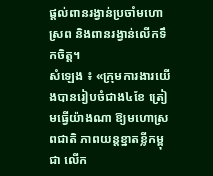ផ្តល់ពានរង្វាន់ប្រចាំមហោស្រព និងពានរង្វាន់លើកទឹកចិត្ត។
សំឡេង ៖ «ក្រុមការងារយើងបានរៀបចំជាង៤ខែ ត្រៀមធ្វើយ៉ាងណា ឱ្យមហោស្រពជាតិ ភាពយន្តខ្នាតខ្លីកម្ពុជា លើក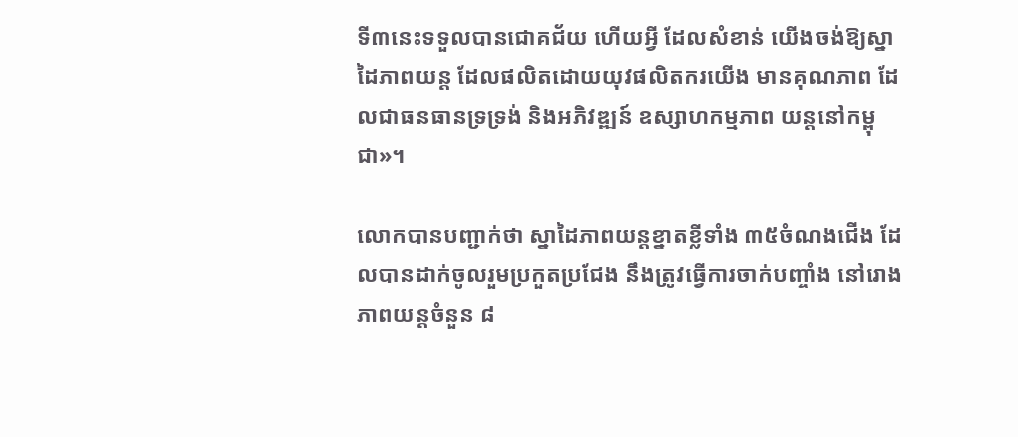ទី៣នេះទទួលបានជោគជ័យ ហើយអ្វី ដែលសំខាន់ យើងចង់ឱ្យស្នាដៃភាពយន្ត ដែលផលិតដោយយុវផលិតករយើង មានគុណភាព ដែលជាធនធានទ្រទ្រង់ និងអភិវឌ្ឍន៍ ឧស្សាហកម្មភាព យន្តនៅកម្ពុជា»។

លោកបានបញ្ជាក់ថា ស្នាដៃភាពយន្តខ្នាតខ្លីទាំង ៣៥ចំណងជើង ដែលបានដាក់ចូលរួមប្រកួតប្រជែង នឹងត្រូវធ្វើការចាក់បញ្ចាំង នៅរោងភាពយន្តចំនួន ៨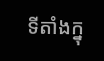ទីតាំងក្នុ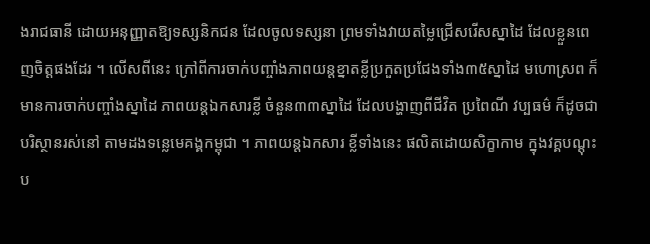ងរាជធានី ដោយអនុញ្ញាតឱ្យទស្សនិកជន ដែលចូលទស្សនា ព្រមទាំងវាយតម្លៃជ្រើសរើសស្នាដៃ ដែលខ្លួនពេញចិត្តផងដែរ ។ លើសពីនេះ ក្រៅពីការចាក់បញ្ចាំងភាពយន្តខ្នាតខ្លីប្រកួតប្រជែងទាំង៣៥ស្នាដៃ មហោស្រព ក៏មានការចាក់បញ្ចាំងស្នាដៃ ភាពយន្តឯកសារខ្លី ចំនួន៣៣ស្នាដៃ ដែលបង្ហាញពីជីវិត ប្រពៃណី វប្បធម៌ ក៏ដូចជាបរិស្ថានរស់នៅ តាមដងទន្លេមេគង្គកម្ពុជា ។ ភាពយន្តឯកសារ ខ្លីទាំងនេះ ផលិតដោយសិក្ខាកាម ក្នុងវគ្គបណ្តុះប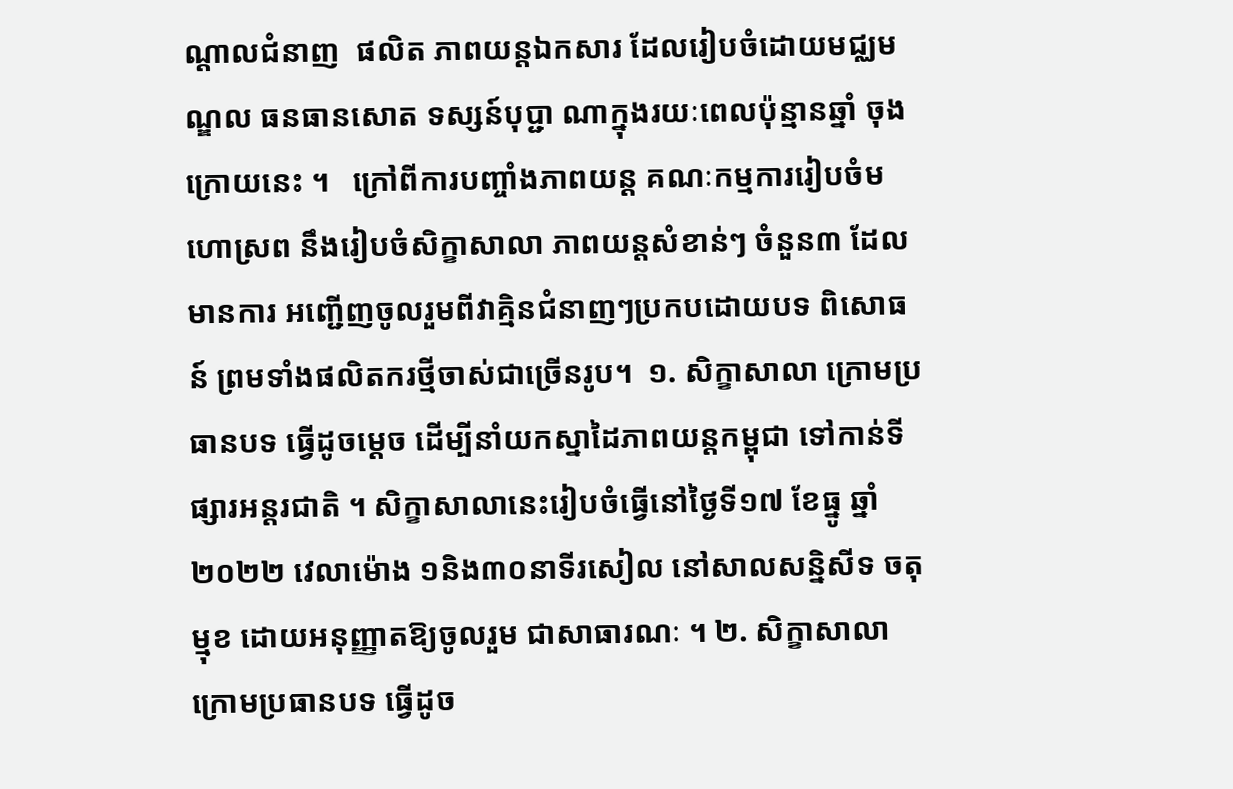ណ្តាលជំនាញ  ផលិត ភាពយន្តឯកសារ ដែលរៀបចំដោយមជ្ឈមណ្ឌល ធនធានសោត ទស្សន៍បុប្ជា ណាក្នុងរយៈពេលប៉ុន្មានឆ្នាំ ចុងក្រោយនេះ ។   ក្រៅពីការបញ្ចាំងភាពយន្ត គណៈកម្មការរៀបចំមហោស្រព នឹងរៀបចំសិក្ខាសាលា ភាពយន្តសំខាន់ៗ ចំនួន៣ ដែលមានការ អញ្ជើញចូលរួមពីវាគ្មិនជំនាញៗប្រកបដោយបទ ពិសោធន៍ ព្រមទាំងផលិតករថ្មីចាស់ជាច្រើនរូប។  ១. សិក្ខាសាលា ក្រោមប្រធានបទ ធ្វើដូចម្តេច ដើម្បីនាំយកស្នាដៃភាពយន្តកម្ពុជា ទៅកាន់ទីផ្សារអន្តរជាតិ ។ សិក្ខាសាលានេះរៀបចំធ្វើនៅថ្ងៃទី១៧ ខែធ្នូ ឆ្នាំ២០២២ វេលាម៉ោង ១និង៣០នាទីរសៀល នៅសាលសន្និសីទ ចតុម្មុខ ដោយអនុញ្ញាតឱ្យចូលរួម ជាសាធារណៈ ។ ២. សិក្ខាសាលា ក្រោមប្រធានបទ ធ្វើដូច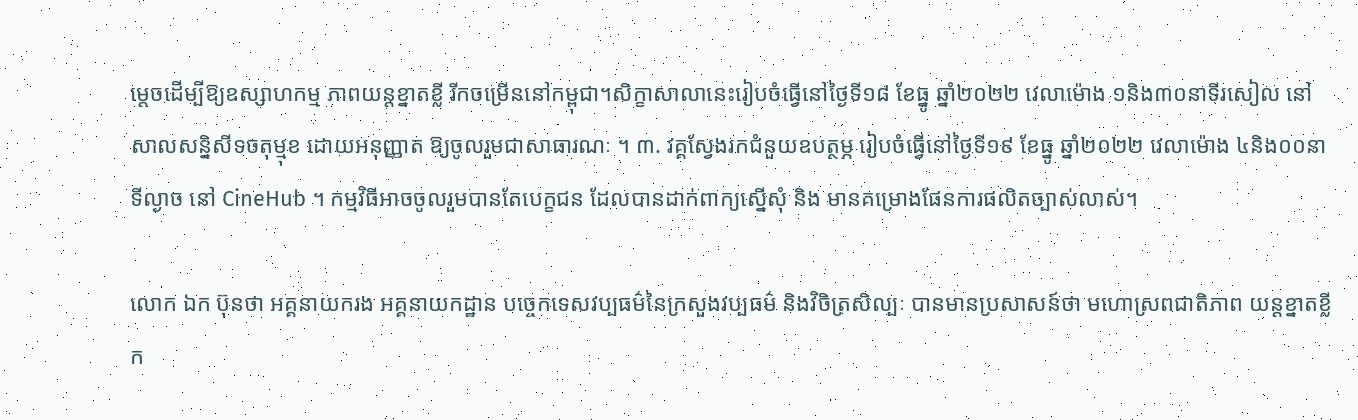ម្តេចដើម្បីឱ្យឧស្សាហកម្ម ភាពយន្តខ្នាតខ្លី រីកចម្រើននៅកម្ពុជា។សិក្ខាសាលានេះរៀបចំធ្វើនៅថ្ងៃទី១៨ ខែធ្នូ ឆ្នាំ២០២២ វេលាម៉ោង ១និង៣០នាទីរសៀល នៅសាលសន្និសីទចតុម្មុខ ដោយអនុញ្ញាត ឱ្យចូលរួមជាសាធារណៈ ។ ៣. វគ្គស្វែងរកជំនួយឧបត្ថម្ភ រៀបចំធ្វើនៅថ្ងៃទី១៩ ខែធ្នូ ឆ្នាំ២០២២ វេលាម៉ោង ៤និង០០នាទីល្ងាច នៅ CineHub ។ កម្មវិធីអាចចូលរួមបានតែបេក្ខជន ដែលបានដាក់ពាក្យស្នើសុំ និង មានគម្រោងផែនការផលិតច្បាស់លាស់។

លោក ឯក ប៊ុនថា អគ្គនាយករង អគ្គនាយកដ្ឋាន បច្ចេកទេសវប្បធម៌នៃក្រសួងវប្បធម៌ និងវិចិត្រសិល្បៈ បានមានប្រសាសន៍ថា មហោស្រពជាតិភាព យន្តខ្នាតខ្លីក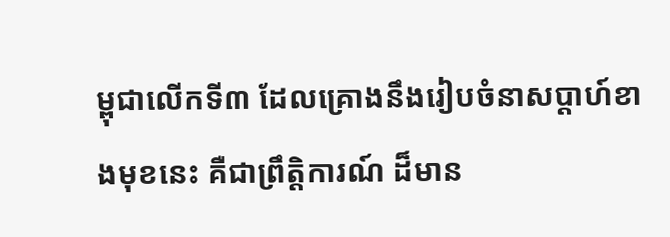ម្ពុជាលើកទី៣ ដែលគ្រោងនឹងរៀបចំនាសប្តាហ៍ខាងមុខនេះ គឺជាព្រឹត្តិការណ៍ ដ៏មាន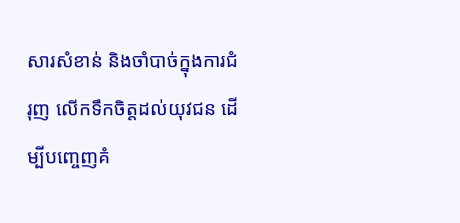សារសំខាន់ និងចាំបាច់ក្នុងការជំរុញ លើកទឹកចិត្តដល់យុវជន ដើម្បីបញ្ចេញគំ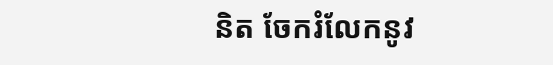និត ចែករំលែកនូវ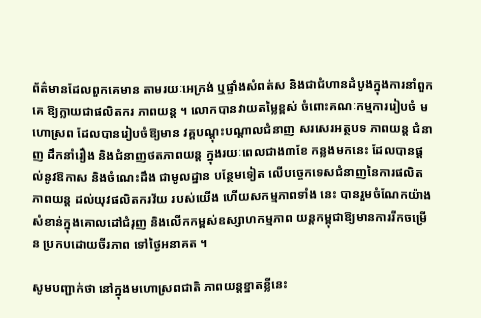ព័ត៌មានដែលពួកគេមាន តាមរយៈអេក្រង់ ឬផ្ទាំងសំពត់ស និងជាជំហានដំបូងក្នុងការនាំពួកគេ ឱ្យក្លាយជាផលិតករ ភាពយន្ត ។ លោកបានវាយតម្លៃខ្ពស់ ចំពោះគណៈកម្មការរៀបចំ មហោស្រព ដែលបានរៀបចំឱ្យមាន វគ្គបណ្តុះបណ្តាលជំនាញ សរសេរអត្ថបទ ភាពយន្ត ជំនាញ ដឹកនាំរឿង និងជំនាញថតភាពយន្ត ក្នុងរយៈពេលជាង៣ខែ កន្លងមកនេះ ដែលបានផ្តល់នូវឱកាស និងចំណេះដឹង ជាមូលដ្នាន បន្ថែមទៀត លើបច្ចេកទេសជំនាញនៃការផលិតភាពយន្ត ដល់យុវផលិតករវ័យ របស់យើង ហើយសកម្មភាពទាំង នេះ បានរួមចំណែកយ៉ាង សំខាន់ក្នុងគោលដៅជំរុញ និងលើកកម្ពស់ឧស្សាហកម្មភាព យន្តកម្ពុជាឱ្យមានការរីកចម្រើន ប្រកបដោយចីរភាព ទៅថ្ងៃអនាគត ។

សូមបញ្ជាក់ថា នៅក្នុងមហោស្រពជាតិ ភាពយន្តខ្នាតខ្លីនេះ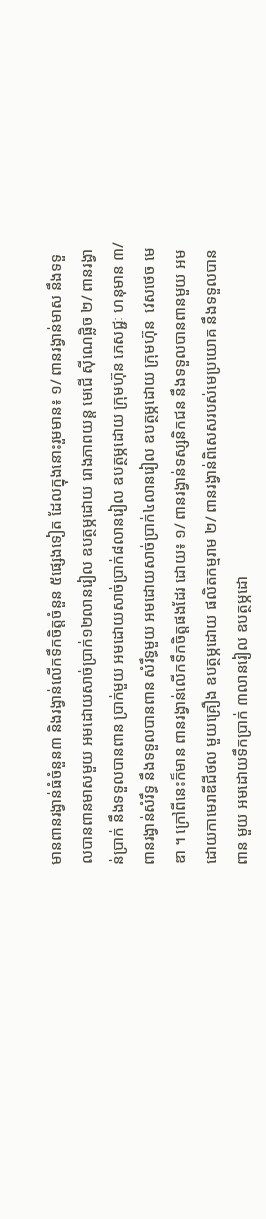មានពានរង្វាន់ធំចំនួន៣ និងរង្វាន់លើកទឹកចិត្តចំនួន ៥ផ្សេងទៀត ដែលក្នុងនោះរួមមាន៖ ១/ ពានរង្វាន់មាស នឹងទទួលបានពានមាសមួយ អមដោយសាច់ប្រាក់១២លានរៀល ឧបត្ថម្ភដោយ រោងភាពយន្ត មេជើ ស៊ីណេផ្លិច ២/ ពានរង្វាន់ប្រាក់ នឹងទទួលបានពាន ប្រាក់មួយ អមដោយសាច់ប្រាក់៨លានរៀល ឧបត្ថម្ភដោយ ក្រុមហ៊ុន ភេសជ្ជៈ ហនុមាន ៣/ ពានរង្វាន់សំរឹទ្ធ នឹងទទួលបានពាន សំរឹទ្ធមួយ អមដោយសាច់ប្រាក់៤លានរៀល ឧបត្ថម្ភដោយ ក្រុមហ៊ុន  វេសថេច មេឌា ។ ក្រៅពីនេះក៏មាន ពានរង្វាន់លើកទឹកចិត្តផងដែរ ដោយ៖ ១/ ពានរង្វាន់ទស្សនិកជន នឹងទទួលបានពានមួយ អមដោយកាមេរាឌីជីថល មួយគ្រឿង ឧបត្ថម្ភដោយ ផលិតកម្មរាម ២/ ពានរង្វាន់ពិសេសរបស់មេប្រយោគ នឹងទទួលបានពាន មួយ អមដោយទឹកប្រាក់ ៣លានរៀល ឧបត្ថម្ភដោ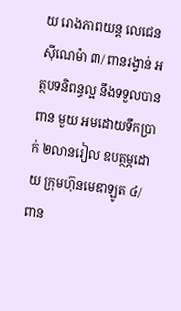យ រោងភាពយន្ត លេជេន ស៊ីណេម៉ា ៣/ ពានរង្វាន់ អត្ថបទនិពន្ធល្អ នឹងទទួលបានពាន មួយ អមដោយទឹកប្រាក់ ២លានរៀល ឧបត្ថម្ភដោយ ក្រុមហ៊ុនមេឌាឡូត ៤/ ពាន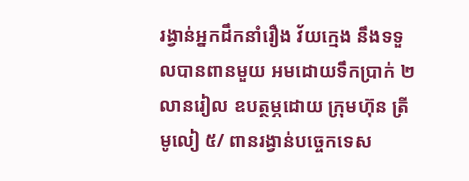រង្វាន់អ្នកដឹកនាំរឿង វ័យក្មេង នឹងទទួលបានពានមួយ អមដោយទឹកប្រាក់ ២លានរៀល ឧបត្ថម្ភដោយ ក្រុមហ៊ុន ត្រីមូលៀ ៥/ ពានរង្វាន់បច្ចេកទេស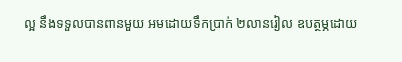ល្អ នឹងទទួលបានពានមួយ អមដោយទឹកប្រាក់ ២លានរៀល ឧបត្ថម្ភដោយ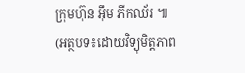ក្រុមហ៊ុន អ៊ឹម ភីកឈ័រ ៕
(អត្ថបទ៖ដោយវិទ្យុមិត្តភាព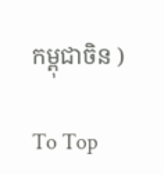កម្ពុជាចិន )

To Top